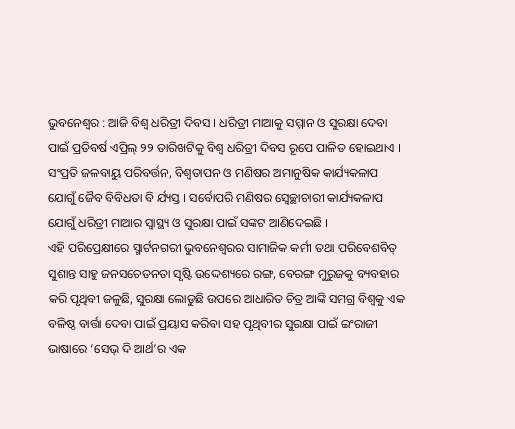ଭୁବନେଶ୍ୱର : ଆଜି ବିଶ୍ୱ ଧରିତ୍ରୀ ଦିବସ । ଧରିତ୍ରୀ ମାଆକୁ ସମ୍ମାନ ଓ ସୁରକ୍ଷା ଦେବା ପାଇଁ ପ୍ରତିବର୍ଷ ଏପ୍ରିଲ୍ ୨୨ ତାରିଖଟିକୁ ବିଶ୍ୱ ଧରିତ୍ରୀ ଦିବସ ରୂପେ ପାଳିତ ହୋଇଥାଏ । ସଂପ୍ରତି ଜଳବାୟୁ ପରିବର୍ତ୍ତନ, ବିଶ୍ୱତାପନ ଓ ମଣିଷର ଅମାନୁଷିକ କାର୍ଯ୍ୟକଳାପ ଯୋଗୁଁ ଜୈବ ବିବିଧତା ବି ର୍ଯ୍ୟସ୍ତ । ସର୍ବୋପରି ମଣିଷର ସ୍ୱେଚ୍ଛାଚାରୀ କାର୍ଯ୍ୟକଳାପ ଯୋଗୁଁ ଧରିତ୍ରୀ ମାଆର ସ୍ୱାସ୍ଥ୍ୟ ଓ ସୁରକ୍ଷା ପାଇଁ ସଙ୍କଟ ଆଣିଦେଇଛି ।
ଏହି ପରିପ୍ରେକ୍ଷୀରେ ସ୍ମାର୍ଟନଗରୀ ଭୁବନେଶ୍ୱରର ସାମାଜିକ କର୍ମୀ ତଥା ପରିବେଶବିତ୍ ସୁଶାନ୍ତ ସାହୁ ଜନସଚେତନତା ସୃଷ୍ଟି ଉଦ୍ଦେଶ୍ୟରେ ରଙ୍ଗ, ବେରଙ୍ଗ ମୁରୁଜକୁ ବ୍ୟବହାର କରି ପୃଥିବୀ ଜଳୁଛି, ସୁରକ୍ଷା ଲୋଡୁଛି ଉପରେ ଆଧାରିତ ଚିତ୍ର ଆଙ୍କି ସମଗ୍ର ବିଶ୍ୱକୁ ଏକ ବଳିଷ୍ଠ ବାର୍ତ୍ତା ଦେବା ପାଇଁ ପ୍ରୟାସ କରିବା ସହ ପୃଥିବୀର ସୁରକ୍ଷା ପାଇଁ ଇଂରାଜୀ ଭାଷାରେ ‘ସେଭ୍ ଦି ଆର୍ଥ’ର ଏକ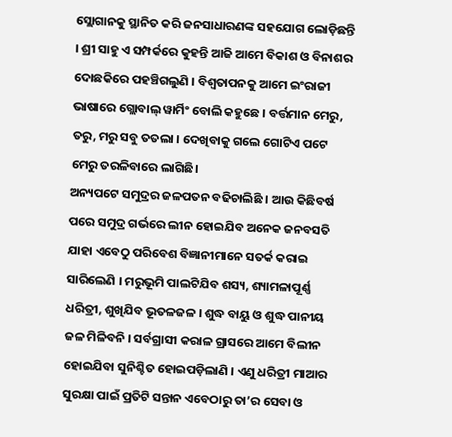ସ୍ଲୋଗାନକୁ ସ୍ଥାନିତ କରି ଜନସାଧାରଣଙ୍କ ସହଯୋଗ ଲୋଡ଼ିଛନ୍ତି । ଶ୍ରୀ ସାହୁ ଏ ସମ୍ପର୍କରେ କୁହନ୍ତି ଆଜି ଆମେ ବିକାଶ ଓ ବିନାଶର ଦୋଛକିରେ ପହଞ୍ଚିଗଲୁଣି । ବିଶ୍ୱତାପନକୁ ଆମେ ଇଂରାଜୀ ଭାଷାରେ ଗ୍ଲୋବାଲ୍ ୱାର୍ମିଂ ବୋଲି କହୁଛେ । ବର୍ତ୍ତମାନ ମେରୁ, ତରୁ, ମରୁ ସବୁ ତତଲା । ଦେଖିବାକୁ ଗଲେ ଗୋଟିଏ ପଟେ ମେରୁ ତରଳିବାରେ ଲାଗିଛି।
ଅନ୍ୟପଟେ ସମୁଦ୍ରର ଜଳପତନ ବଢିଚାଲିଛି । ଆଉ କିଛିବର୍ଷ ପରେ ସମୁଦ୍ର ଗର୍ଭରେ ଲୀନ ହୋଇଯିବ ଅନେକ ଜନବସତି ଯାହା ଏବେଠୁ ପରିବେଶ ବିଜ୍ଞାନୀମାନେ ସତର୍କ କରାଇ ସାରିଲେଣି । ମରୁଭୂମି ପାଲଟିଯିବ ଶସ୍ୟ, ଶ୍ୟାମଳାପୂର୍ଣ୍ଣ ଧରିତ୍ରୀ, ଶୁଖିଯିବ ଭୂତଳଜଳ । ଶୁଦ୍ଧ ବାୟୁ ଓ ଶୁଦ୍ଧ ପାନୀୟ ଜଳ ମିଳିବନି । ସର୍ବଗ୍ରାସୀ କରାଳ ଗ୍ରାସରେ ଆମେ ବିଲୀନ ହୋଇଯିବା ସୁନିଶ୍ଚିତ ହୋଇପଡ଼ିଲାଣି । ଏଣୁ ଧରିତ୍ରୀ ମାଆର ସୁରକ୍ଷା ପାଇଁ ପ୍ରତିଟି ସନ୍ତାନ ଏବେଠାରୁ ତା’ର ସେବା ଓ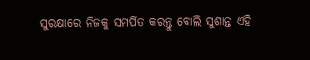ସୁରକ୍ଷାରେ ନିଜକୁ ସମର୍ପିତ କରନ୍ତୁ ବୋଲି ସୁଶାନ୍ତ ଏହି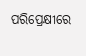ପରିପ୍ରେକ୍ଷୀରେ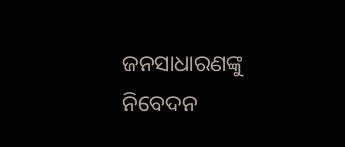ଜନସାଧାରଣଙ୍କୁ ନିବେଦନ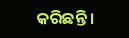କରିଛନ୍ତି ।